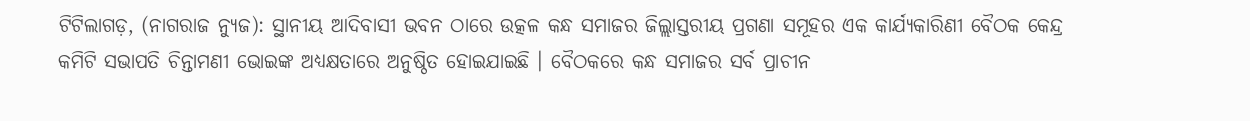ଟିଟିଲାଗଡ଼, (ନାଗରାଜ ନ୍ୟୁଜ): ସ୍ଥାନୀୟ ଆଦିବାସୀ ଭବନ ଠାରେ ଉତ୍କଳ କନ୍ଧ ସମାଜର ଜିଲ୍ଲାସ୍ତରୀୟ ପ୍ରଗଣା ସମୂହର ଏକ କାର୍ଯ୍ୟକାରିଣୀ ବୈଠକ କେନ୍ଦ୍ର କମିଟି ସଭାପତି ଚିନ୍ତାମଣୀ ଭୋଇଙ୍କ ଅଧ୍ୟକ୍ଷତାରେ ଅନୁଷ୍ଠିତ ହୋଇଯାଇଛି । ବୈଠକରେ କନ୍ଧ ସମାଜର ସର୍ବ ପ୍ରାଚୀନ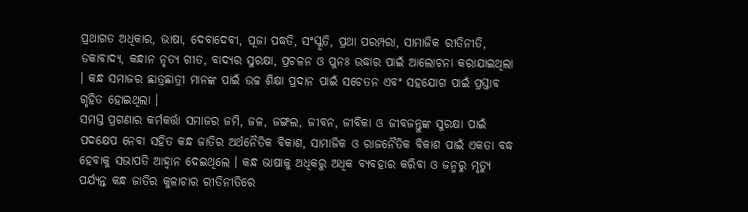ପ୍ରଥାଗତ ଅଧିକାର, ଭାଷା, ଦେବାଦେବୀ, ପୂଜା ପଦ୍ଧତି, ସଂସ୍କୃତି, ପ୍ରଥା ପରମ୍ପରା, ସାମାଜିକ ରୀତିନୀତି, ଡକାବାଦ୍ୟ, କନ୍ଧାନ ନୃତ୍ୟ ଗୀତ, ବାଦ୍ୟର ସୁରକ୍ଷା, ପ୍ରଚଳନ ଓ ପୁନଃ ଉଦ୍ଧାର ପାଇଁ ଆଲୋଚନା କରାଯାଇଥିଲା । କନ୍ଧ ସମାଜର ଛାତ୍ରଛାତ୍ରୀ ମାନଙ୍କ ପାଇଁ ଉଚ୍ଚ ଶିକ୍ଷା ପ୍ରଦାନ ପାଇଁ ସଚେତନ ଏବଂ ସହଯୋଗ ପାଇଁ ପ୍ରସ୍ତାବ ଗୃହିତ ହୋଇଥିଲା ।
ସମସ୍ତ ପ୍ରଗଣାର କର୍ମକର୍ତ୍ତା ସମାଜର ଜମି, ଜଳ, ଜଙ୍ଗଲ, ଜୀବନ, ଜୀବିକା ଓ ଜୀବଜନ୍ତୁଙ୍କ ସୁରକ୍ଷା ପାଇଁ ପଦକ୍ଷେପ ନେବା ସହିତ କନ୍ଧ ଜାତିର ଅର୍ଥନୈତିକ ବିକାଶ, ସାମାଜିକ ଓ ରାଜନୈତିକ ବିକାଶ ପାଇଁ ଏକତା ବଦ୍ଧ ହେବାକୁ ସଭାପତି ଆହ୍ଵାନ ଦେଇଥିଲେ । କନ୍ଧ ଭାଷାକୁ ଅଧିକରୁ ଅଧିକ ବ୍ୟବହାର କରିବା ଓ ଜନ୍ମରୁ ମୃତ୍ୟୁ ପର୍ଯ୍ୟନ୍ତ କନ୍ଧ ଜାତିର କୁଳାଚାର ରୀତିନୀତିରେ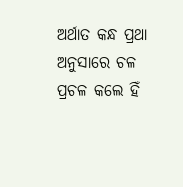ଅର୍ଥାତ କନ୍ଧ ପ୍ରଥା ଅନୁସାରେ ଚଳ ପ୍ରଚଳ କଲେ ହିଁ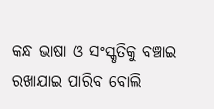କନ୍ଧ ଭାଷା ଓ ସଂସ୍କୃତିକୁ ବଞ୍ଚାଇ ରଖାଯାଇ ପାରିବ ବୋଲି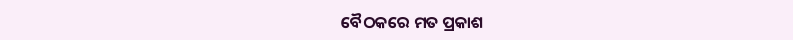ବୈଠକରେ ମତ ପ୍ରକାଶ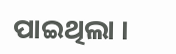ପାଇଥିଲା ।